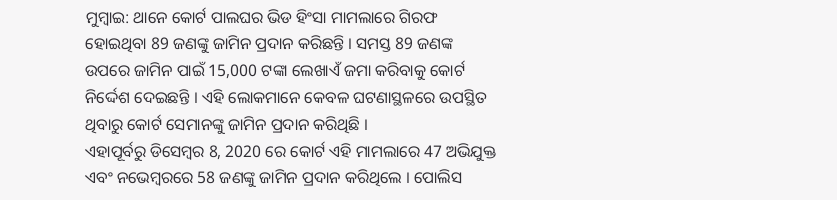ମୁମ୍ବାଇ: ଥାନେ କୋର୍ଟ ପାଲଘର ଭିଡ ହିଂସା ମାମଲାରେ ଗିରଫ ହୋଇଥିବା 89 ଜଣଙ୍କୁ ଜାମିନ ପ୍ରଦାନ କରିଛନ୍ତି । ସମସ୍ତ 89 ଜଣଙ୍କ ଉପରେ ଜାମିନ ପାଇଁ 15,000 ଟଙ୍କା ଲେଖାଏଁ ଜମା କରିବାକୁ କୋର୍ଟ ନିର୍ଦ୍ଦେଶ ଦେଇଛନ୍ତି । ଏହି ଲୋକମାନେ କେବଳ ଘଟଣାସ୍ଥଳରେ ଉପସ୍ଥିତ ଥିବାରୁ କୋର୍ଟ ସେମାନଙ୍କୁ ଜାମିନ ପ୍ରଦାନ କରିଥିଛି ।
ଏହାପୂର୍ବରୁ ଡିସେମ୍ବର 8, 2020 ରେ କୋର୍ଟ ଏହି ମାମଲାରେ 47 ଅଭିଯୁକ୍ତ ଏବଂ ନଭେମ୍ବରରେ 58 ଜଣଙ୍କୁ ଜାମିନ ପ୍ରଦାନ କରିଥିଲେ । ପୋଲିସ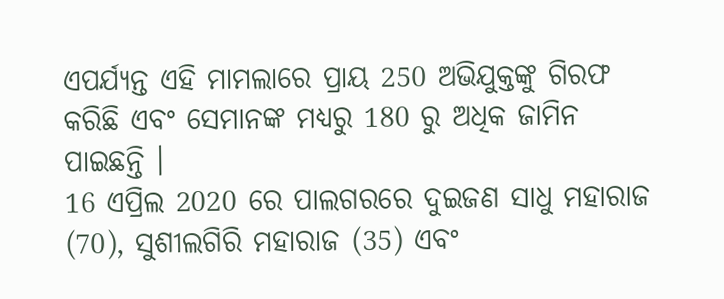ଏପର୍ଯ୍ୟନ୍ତ ଏହି ମାମଲାରେ ପ୍ରାୟ 250 ଅଭିଯୁକ୍ତଙ୍କୁ ଗିରଫ କରିଛି ଏବଂ ସେମାନଙ୍କ ମଧ୍ୟରୁ 180 ରୁ ଅଧିକ ଜାମିନ ପାଇଛନ୍ତି ।
16 ଏପ୍ରିଲ 2020 ରେ ପାଲଗରରେ ଦୁଇଜଣ ସାଧୁ ମହାରାଜ (70), ସୁଶୀଲଗିରି ମହାରାଜ (35) ଏବଂ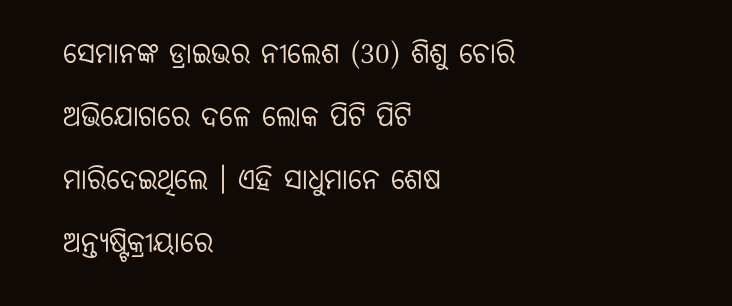ସେମାନଙ୍କ ଡ୍ରାଇଭର ନୀଲେଶ (30) ଶିଶୁ ଚୋରି ଅଭିଯୋଗରେ ଦଳେ ଲୋକ ପିଟି ପିଟି ମାରିଦେଇଥିଲେ । ଏହି ସାଧୁମାନେ ଶେଷ ଅନ୍ତ୍ୟଷ୍ଟିକ୍ରୀୟାରେ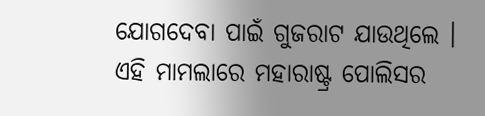ଯୋଗଦେବା ପାଇଁ ଗୁଜରାଟ ଯାଉଥିଲେ । ଏହି ମାମଲାରେ ମହାରାଷ୍ଟ୍ର ପୋଲିସର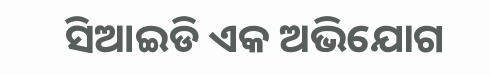ସିଆଇଡି ଏକ ଅଭିଯୋଗ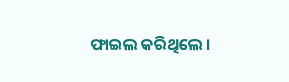ଫାଇଲ କରିଥିଲେ ।